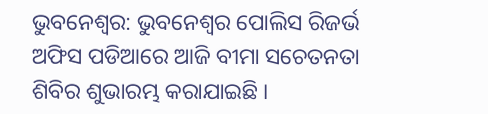ଭୁବନେଶ୍ବର: ଭୁବନେଶ୍ବର ପୋଲିସ ରିଜର୍ଭ ଅଫିସ ପଡିଆରେ ଆଜି ବୀମା ସଚେତନତା ଶିବିର ଶୁଭାରମ୍ଭ କରାଯାଇଛି ।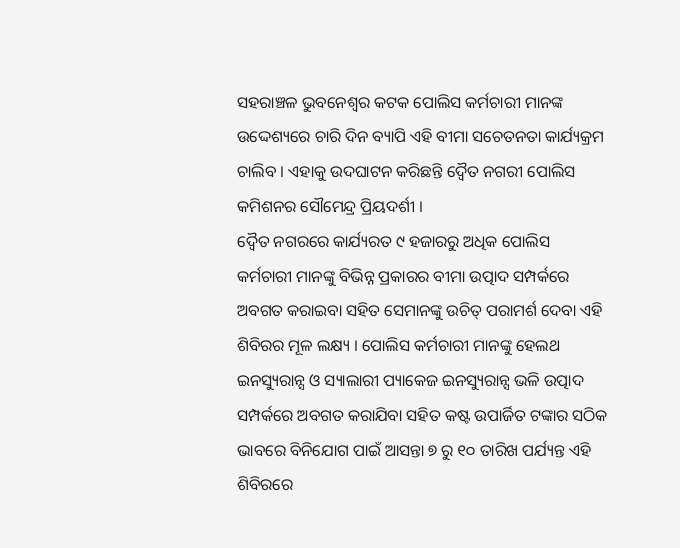ସହରାଞ୍ଚଳ ଭୁବନେଶ୍ବର କଟକ ପୋଲିସ କର୍ମଚାରୀ ମାନଙ୍କ ଉଦ୍ଦେଶ୍ୟରେ ଚାରି ଦିନ ବ୍ୟାପି ଏହି ବୀମା ସଚେତନତା କାର୍ଯ୍ୟକ୍ରମ ଚାଲିବ । ଏହାକୁ ଉଦଘାଟନ କରିଛନ୍ତି ଦ୍ଵୈତ ନଗରୀ ପୋଲିସ କମିଶନର ସୌମେନ୍ଦ୍ର ପ୍ରିୟଦର୍ଶୀ ।
ଦ୍ଵୈତ ନଗରରେ କାର୍ଯ୍ୟରତ ୯ ହଜାରରୁ ଅଧିକ ପୋଲିସ କର୍ମଚାରୀ ମାନଙ୍କୁ ବିଭିନ୍ନ ପ୍ରକାରର ବୀମା ଉତ୍ପାଦ ସମ୍ପର୍କରେ ଅବଗତ କରାଇବା ସହିତ ସେମାନଙ୍କୁ ଉଚିତ୍ ପରାମର୍ଶ ଦେବା ଏହି ଶିବିରର ମୂଳ ଲକ୍ଷ୍ୟ । ପୋଲିସ କର୍ମଚାରୀ ମାନଙ୍କୁ ହେଲଥ ଇନସ୍ୟୁରାନ୍ସ ଓ ସ୍ୟାଲାରୀ ପ୍ୟାକେଜ ଇନସ୍ୟୁରାନ୍ସ ଭଳି ଉତ୍ପାଦ ସମ୍ପର୍କରେ ଅବଗତ କରାଯିବା ସହିତ କଷ୍ଟ ଉପାର୍ଜିତ ଟଙ୍କାର ସଠିକ ଭାବରେ ବିନିଯୋଗ ପାଇଁ ଆସନ୍ତା ୭ ରୁ ୧୦ ତାରିଖ ପର୍ଯ୍ୟନ୍ତ ଏହି ଶିବିରରେ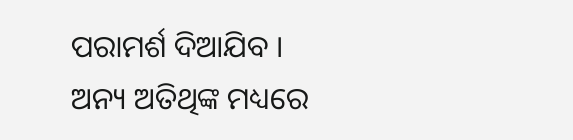ପରାମର୍ଶ ଦିଆଯିବ ।
ଅନ୍ୟ ଅତିଥିଙ୍କ ମଧ୍ୟରେ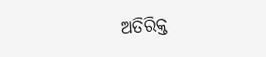ଅତିରିକ୍ତ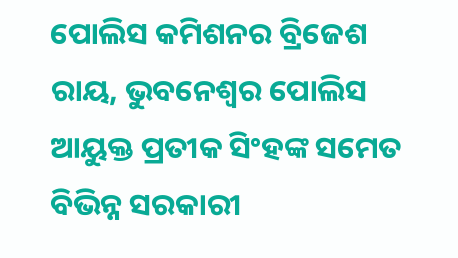ପୋଲିସ କମିଶନର ବ୍ରିଜେଶ ରାୟ, ଭୁବନେଶ୍ବର ପୋଲିସ ଆୟୁକ୍ତ ପ୍ରତୀକ ସିଂହଙ୍କ ସମେତ ବିଭିନ୍ନ ସରକାରୀ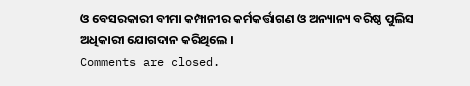ଓ ବେସରକାରୀ ବୀମା କମ୍ପାନୀର କର୍ମକର୍ତ୍ତାଗଣ ଓ ଅନ୍ୟାନ୍ୟ ବରିଷ୍ଠ ପୁଲିସ ଅଧିକାରୀ ଯୋଗଦାନ କରିଥିଲେ ।
Comments are closed.